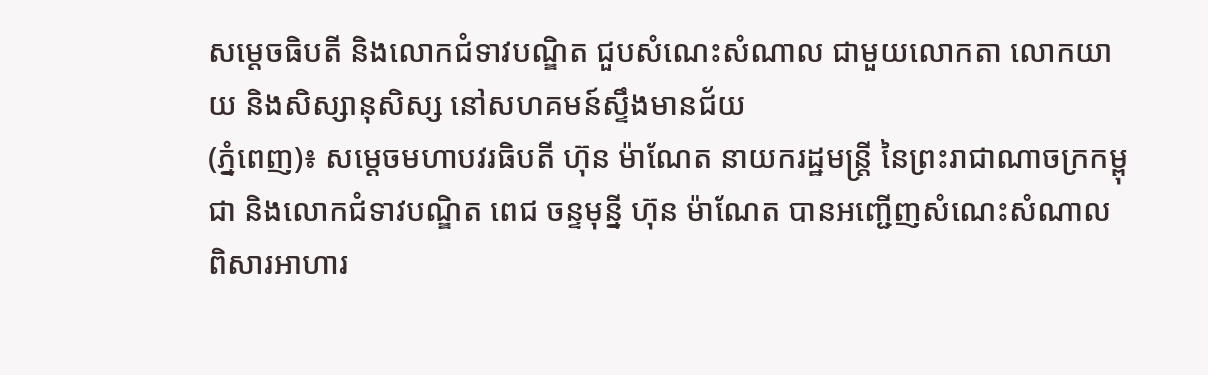សម្ដេចធិបតី និងលោកជំទាវបណ្ឌិត ជួបសំណេះសំណាល ជាមួយលោកតា លោកយាយ និងសិស្សានុសិស្ស នៅសហគមន៍ស្ទឹងមានជ័យ
(ភ្នំពេញ)៖ សម្តេចមហាបវរធិបតី ហ៊ុន ម៉ាណែត នាយករដ្ឋមន្ត្រី នៃព្រះរាជាណាចក្រកម្ពុជា និងលោកជំទាវបណ្ឌិត ពេជ ចន្ទមុន្នី ហ៊ុន ម៉ាណែត បានអញ្ជើញសំណេះសំណាល ពិសារអាហារ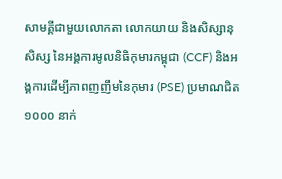សាមគ្គីជាមួយលោកតា លោកយាយ និងសិស្សានុសិស្ស នៃអង្គការមូលនិធិកុមារកម្ពុជា (CCF) និងអង្គការដើម្បីភាពញញឹមនៃកុមារ (PSE) ប្រមាណជិត ១០០០ នាក់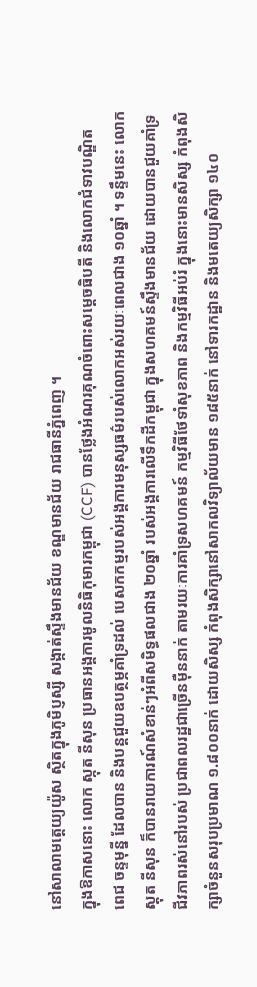នៅសាលាមត្តេយ្យយ៉ូស ស្ថិតក្នុងភូមិប្ញស្សី សង្កាត់ស្ទឹងមានជ័យ ខណ្ឌមានជ័យ រាជធានីភ្នំពេញ ។
ក្នុងឱកាសនោះ លោក ស្កុត នីសុន ប្រធានអង្គការមូលនិធិកុមារកម្ពុជា (CCF) បានថ្លែងអំណរគុណចំពោះសម្ដេចធិបតី និងលោកជំទាវបណ្ឌិត ពេជ ចន្ទមុន្នី ដែលបាន និងបន្តជួយឧបត្ថម្ភគាំទ្រដល់ បេសកកម្មរបស់អង្គការមនុស្សធម៌របស់លោកអស់រយៈពេលជាង ១០ឆ្នាំ ។ ទន្ទឹមនេះ លោក ស្តុត នីសុន ក៏បានរាយការណ៍សំខាន់ៗអំពីសមិទ្ធផលជាង ២០ឆ្នាំ របស់អង្គការលើទឹកដីកម្ពុជា ក្នុងសហគមន៍ស្ទឹងមានជ័យ ដោយបានជួយគាំទ្រជីវភាពរស់នៅរបស់ ប្រជាពលរដ្ឋជាច្រើនម៉ឺននាក់ តាមរយៈការគាំទ្រសហគមន៍ កម្មវិធីថែទាំសុខភាព និងកម្មវិធីអប់រំ ក្នុងនោះមានសិស្ស កំពុងសិក្សាចំនួនសរុបប្រមាណ ១.៨០០នាក់ ដោយសិស្ស កំពុងសិក្សានៅសាកលវិទ្យាល័យមាន ១៨៥នាក់ នៅទារកដ្ឋាន និងមតេយ្យសិក្សា ១៤០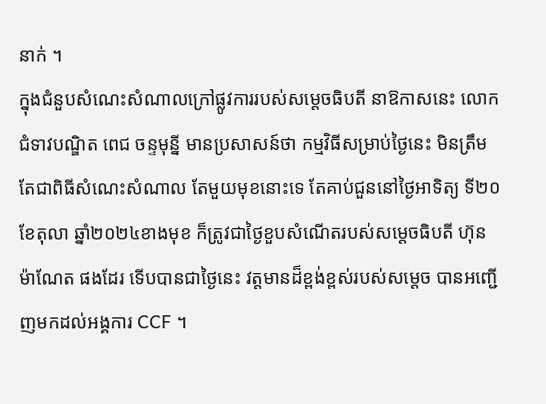នាក់ ។
ក្នុងជំនួបសំណេះសំណាលក្រៅផ្លូវការរបស់សម្តេចធិបតី នាឱកាសនេះ លោកជំទាវបណ្ឌិត ពេជ ចន្ទមុន្នី មានប្រសាសន៍ថា កម្មវិធីសម្រាប់ថ្ងៃនេះ មិនត្រឹមតែជាពិធីសំណេះសំណាល តែមួយមុខនោះទេ តែគាប់ជួននៅថ្ងៃអាទិត្យ ទី២០ ខែតុលា ឆ្នាំ២០២៤ខាងមុខ ក៏ត្រូវជាថ្ងៃខួបសំណើតរបស់សម្តេចធិបតី ហ៊ុន ម៉ាណែត ផងដែរ ទើបបានជាថ្ងៃនេះ វត្តមានដ៏ខ្ពង់ខ្ពស់របស់សម្តេច បានអញ្ជើញមកដល់អង្គការ CCF ។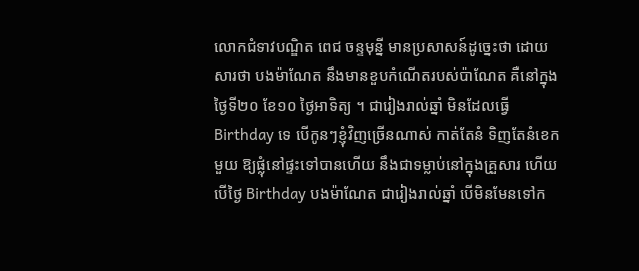លោកជំទាវបណ្ឌិត ពេជ ចន្ទមុន្នី មានប្រសាសន៍ដូច្នេះថា ដោយសារថា បងម៉ាណែត នឹងមានខួបកំណើតរបស់ប៉ាណែត គឺនៅក្នុងថ្ងៃទី២០ ខែ១០ ថ្ងៃអាទិត្យ ។ ជារៀងរាល់ឆ្នាំ មិនដែលធ្វើ Birthday ទេ បើកូនៗខ្ញុំវិញច្រើនណាស់ កាត់តែនំ ទិញតែនំខេកមួយ ឱ្យផ្លុំនៅផ្ទះទៅបានហើយ នឹងជាទម្លាប់នៅក្នុងគ្រួសារ ហើយបើថ្ងៃ Birthday បងម៉ាណែត ជារៀងរាល់ឆ្នាំ បើមិនមែនទៅក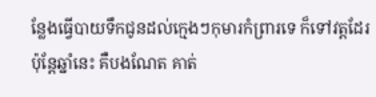ន្លែងធ្វើបាយទឹកជូនដល់ក្មេងៗកុមារកំព្រារទេ ក៏ទៅវត្តដែរ ប៉ុន្តែឆ្នាំនេះ គឺបងណែត គាត់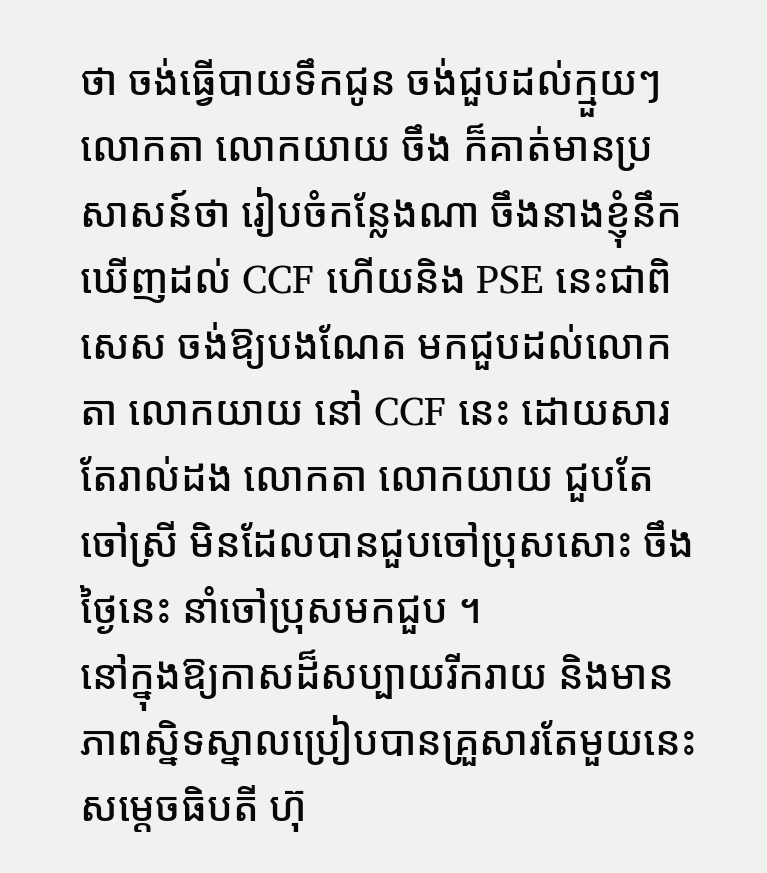ថា ចង់ធ្វើបាយទឹកជូន ចង់ជួបដល់ក្មួយៗ លោកតា លោកយាយ ចឹង ក៏គាត់មានប្រសាសន៍ថា រៀបចំកន្លែងណា ចឹងនាងខ្ញុំនឹកឃើញដល់ CCF ហើយនិង PSE នេះជាពិសេស ចង់ឱ្យបងណែត មកជួបដល់លោកតា លោកយាយ នៅ CCF នេះ ដោយសារតែរាល់ដង លោកតា លោកយាយ ជួបតែចៅស្រី មិនដែលបានជួបចៅប្រុសសោះ ចឹងថ្ងៃនេះ នាំចៅប្រុសមកជួប ។
នៅក្នុងឱ្យកាសដ៏សប្បាយរីករាយ និងមានភាពស្និទស្នាលប្រៀបបានគ្រួសារតែមួយនេះ សម្តេចធិបតី ហ៊ុ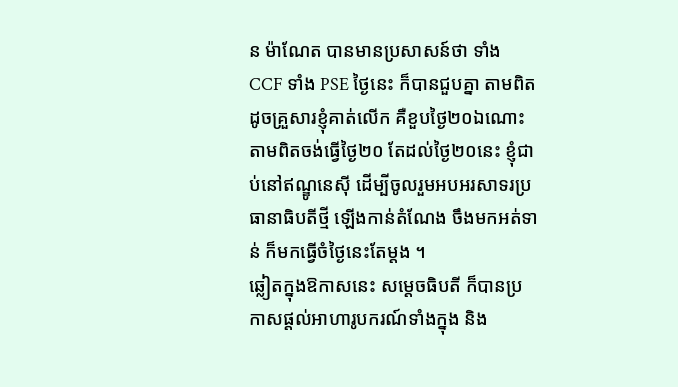ន ម៉ាណែត បានមានប្រសាសន៍ថា ទាំង CCF ទាំង PSE ថ្ងៃនេះ ក៏បានជួបគ្នា តាមពិតដូចគ្រួសារខ្ញុំគាត់លើក គឺខួបថ្ងៃ២០ឯណោះ តាមពិតចង់ធ្វើថ្ងៃ២០ តែដល់ថ្ងៃ២០នេះ ខ្ញុំជាប់នៅឥណ្ឌូនេស៊ី ដើម្បីចូលរួមអបអរសាទរប្រធានាធិបតីថ្មី ឡើងកាន់តំណែង ចឹងមកអត់ទាន់ ក៏មកធ្វើចំថ្ងៃនេះតែម្តង ។
ឆ្លៀតក្នុងឱកាសនេះ សម្តេចធិបតី ក៏បានប្រកាសផ្តល់អាហារូបករណ៍ទាំងក្នុង និង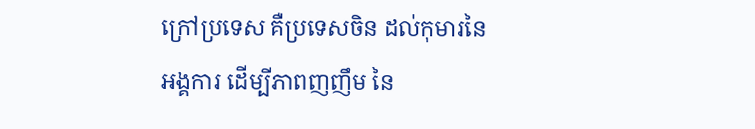ក្រៅប្រទេស គឺប្រទេសចិន ដល់កុមារនៃអង្គការ ដើម្បីភាពញញឹម នៃ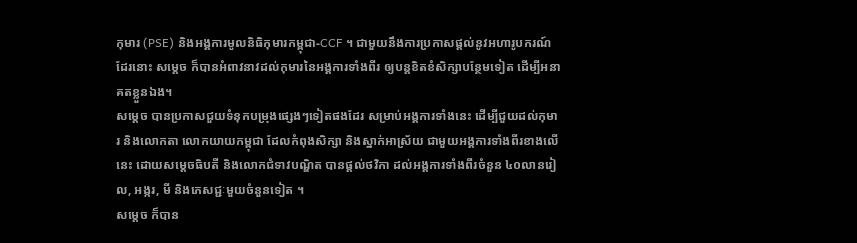កុមារ (PSE) និងអង្គការមូលនិធិកុមារកម្ពុជា-CCF ។ ជាមួយនឹងការប្រកាសផ្តល់នូវអហារូបករណ៍ដែរនោះ សម្តេច ក៏បានអំពាវនាវដល់កុមារនៃអង្គការទាំងពីរ ឲ្យបន្តខិតខំសិក្សាបន្ថែមទៀត ដើម្បីអនាគតខ្លួនឯង។
សម្តេច បានប្រកាសជួយទំនុកបម្រុងផ្សេងៗទៀតផងដែរ សម្រាប់អង្គការទាំងនេះ ដើម្បីជួយដល់កុមារ និងលោកតា លោកយាយកម្ពុជា ដែលកំពុងសិក្សា និងស្នាក់អាស្រ័យ ជាមួយអង្គការទាំងពីរខាងលើនេះ ដោយសម្តេចធិបតី និងលោកជំទាវបណ្ឌិត បានផ្តល់ថវិកា ដល់អង្គការទាំងពីរចំនួន ៤០លានរៀល, អង្ករ, មី និងភេសជ្ជៈមួយចំនួនទៀត ។
សម្តេច ក៏បាន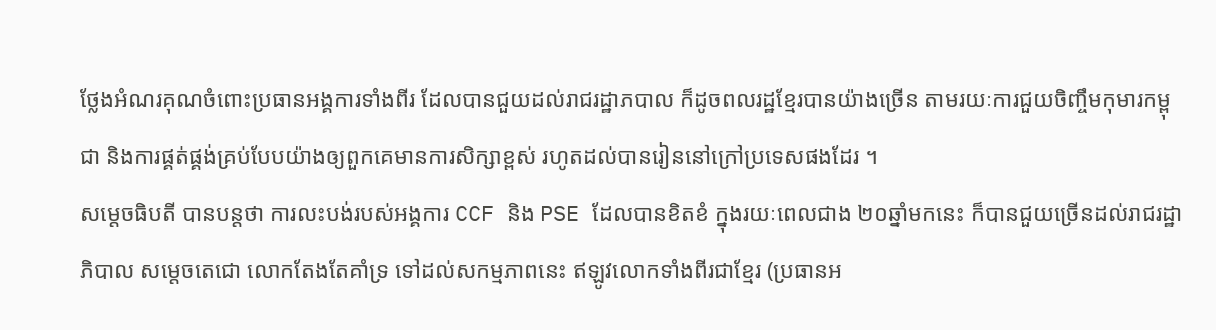ថ្លែងអំណរគុណចំពោះប្រធានអង្គការទាំងពីរ ដែលបានជួយដល់រាជរដ្ឋាភបាល ក៏ដូចពលរដ្ឋខ្មែរបានយ៉ាងច្រើន តាមរយៈការជួយចិញ្ចឹមកុមារកម្ពុជា និងការផ្គត់ផ្គង់គ្រប់បែបយ៉ាងឲ្យពួកគេមានការសិក្សាខ្ពស់ រហូតដល់បានរៀននៅក្រៅប្រទេសផងដែរ ។
សម្តេចធិបតី បានបន្តថា ការលះបង់របស់អង្គការ CCF និង PSE ដែលបានខិតខំ ក្នុងរយៈពេលជាង ២០ឆ្នាំមកនេះ ក៏បានជួយច្រើនដល់រាជរដ្ឋាភិបាល សម្តេចតេជោ លោកតែងតែគាំទ្រ ទៅដល់សកម្មភាពនេះ ឥឡូវលោកទាំងពីរជាខ្មែរ (ប្រធានអ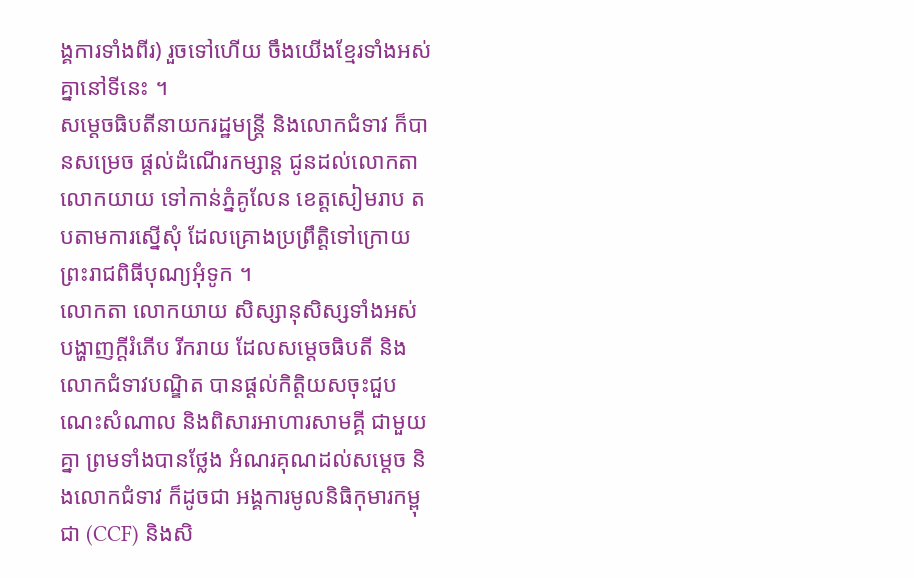ង្គការទាំងពីរ) រួចទៅហើយ ចឹងយើងខ្មែរទាំងអស់គ្នានៅទីនេះ ។
សម្តេចធិបតីនាយករដ្ឋមន្ត្រី និងលោកជំទាវ ក៏បានសម្រេច ផ្តល់ដំណើរកម្សាន្ត ជូនដល់លោកតាលោកយាយ ទៅកាន់ភ្នំគូលែន ខេត្តសៀមរាប តបតាមការស្នើសុំ ដែលគ្រោងប្រព្រឹត្តិទៅក្រោយព្រះរាជពិធីបុណ្យអុំទូក ។
លោកតា លោកយាយ សិស្សានុសិស្សទាំងអស់ បង្ហាញក្ដីរំភើប រីករាយ ដែលសម្ដេចធិបតី និងលោកជំទាវបណ្ឌិត បានផ្ដល់កិត្តិយសចុះជួបណេះសំណាល និងពិសារអាហារសាមគ្គី ជាមួយគ្នា ព្រមទាំងបានថ្លែង អំណរគុណដល់សម្ដេច និងលោកជំទាវ ក៏ដូចជា អង្គការមូលនិធិកុមារកម្ពុជា (CCF) និងសិ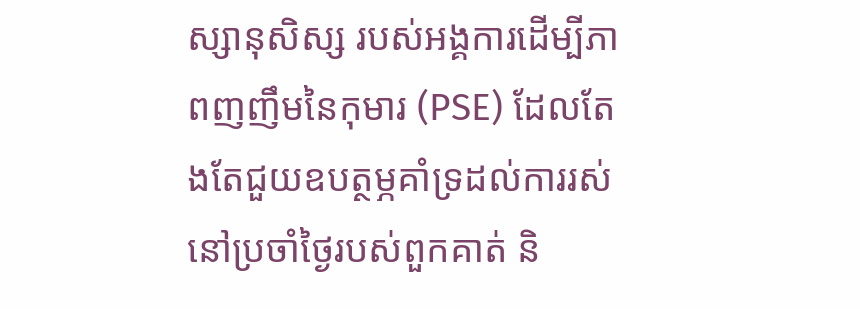ស្សានុសិស្ស របស់អង្គការដើម្បីភាពញញឹមនៃកុមារ (PSE) ដែលតែងតែជួយឧបត្ថម្ភគាំទ្រដល់ការរស់នៅប្រចាំថ្ងៃរបស់ពួកគាត់ និ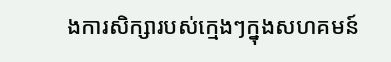ងការសិក្សារបស់ក្មេងៗក្នុងសហគមន៍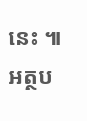នេះ ៕
អត្ថប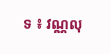ទ ៖ វណ្ណលុ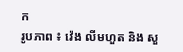ក
រូបភាព ៖ វ៉េង លីមហួត និង សួ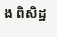ង ពិសិដ្ឋ